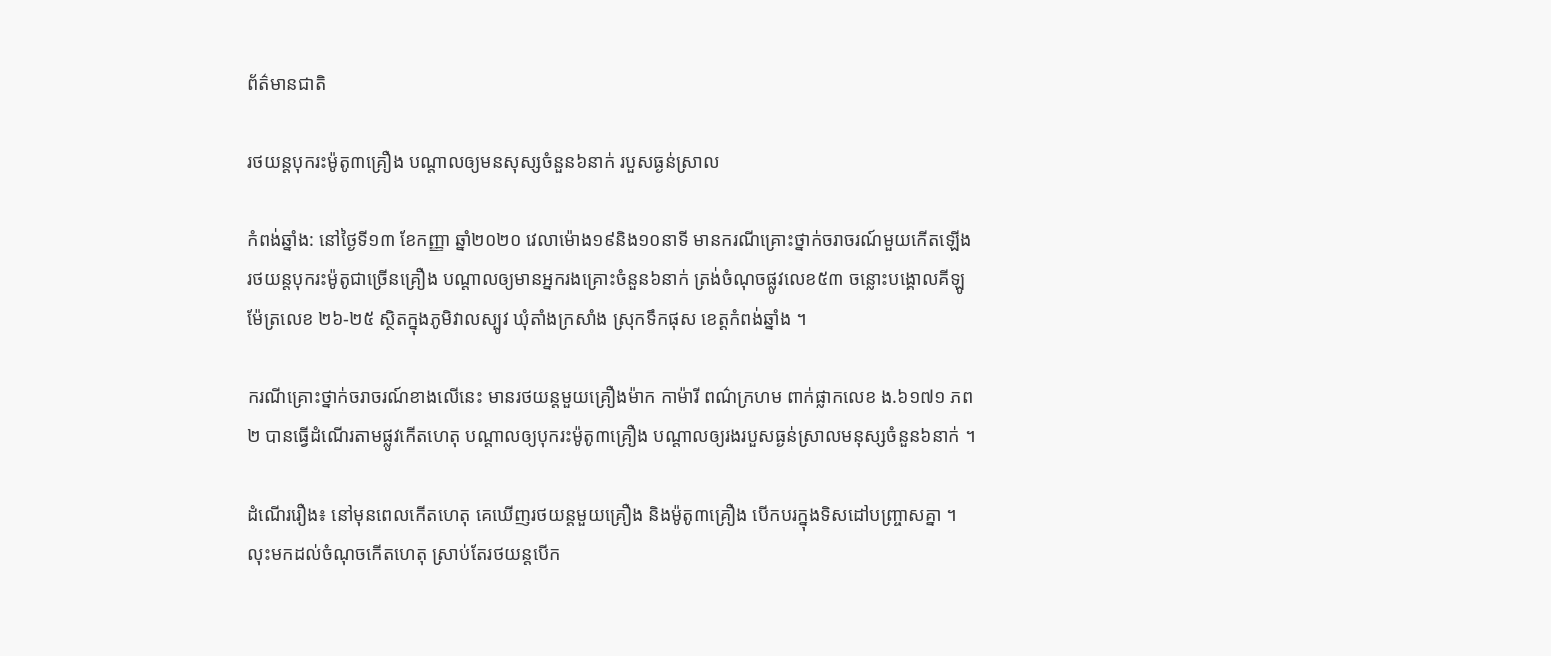ព័ត៌មានជាតិ

រថយន្តបុករះម៉ូតូ៣គ្រឿង បណ្តាលឲ្យមនសុស្សចំនួន៦នាក់ របួសធ្ងន់ស្រាល

កំពង់ឆ្នាំង: នៅថ្ងៃទី១៣ ខែកញ្ញា ឆ្នាំ២០២០ វេលាម៉ោង១៩និង១០នាទី មានករណីគ្រោះថ្នាក់ចរាចរណ៍មួយកើតឡើង រថយន្តបុករះម៉ូតូជាច្រើនគ្រឿង បណ្តាលឲ្យមានអ្នករងគ្រោះចំនួន៦នាក់ ត្រង់ចំណុចផ្លូវលេខ៥៣ ចន្លោះបង្គោលគីឡូម៉ែត្រលេខ ២៦-២៥ ស្ថិតក្នុងភូមិវាលស្បូវ ឃុំតាំងក្រសាំង ស្រុកទឹកផុស ខេត្តកំពង់ឆ្នាំង ។

ករណីគ្រោះថ្នាក់ចរាចរណ៍ខាងលើនេះ មានរថយន្តមួយគ្រឿងម៉ាក កាម៉ារី ពណ៌ក្រហម ពាក់ផ្លាកលេខ ង.៦១៧១ ភព២ បានធ្វើដំណើរតាមផ្លូវកើតហេតុ បណ្តាលឲ្យបុករះម៉ូតូ៣គ្រឿង បណ្តាលឲ្យរងរបួសធ្ងន់ស្រាលមនុស្សចំនួន៦នាក់ ។

ដំណើររឿង៖ នៅមុនពេលកើតហេតុ គេឃើញរថយន្តមួយគ្រឿង និងម៉ូតូ៣គ្រឿង បើកបរក្នុងទិសដៅបញ្រ្ចាសគ្នា ។ លុះមកដល់ចំណុចកើតហេតុ ស្រាប់តែរថយន្តបើក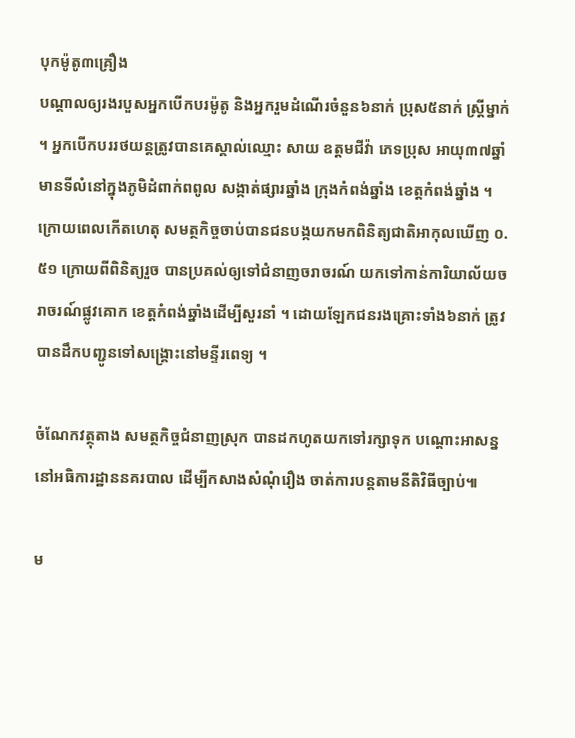បុកម៉ូតូ៣គ្រឿង
បណ្តាលឲ្យរងរបួសអ្នកបើកបរម៉ូតូ និងអ្នករួមដំណើរចំនួន៦នាក់ ប្រុស៥នាក់ ស្រ្តីម្នាក់ ។ អ្នកបើកបររថយន្តត្រូវបានគេស្គាល់ឈ្មោះ សាយ ឧត្តមជីវ៉ា ភេទប្រុស អាយុ៣៧ឆ្នាំ មានទីលំនៅក្នុងភូមិដំពាក់ពពូល សង្កាត់ផ្សារឆ្នាំង ក្រុងកំពង់ឆ្នាំង ខេត្តកំពង់ឆ្នាំង ។ ក្រោយពេលកើតហេតុ សមត្ថកិច្ចចាប់បានជនបង្កយកមកពិនិត្យជាតិអាកុលឃើញ ០.៥១ ក្រោយពីពិនិត្យរួច បានប្រគល់ឲ្យទៅជំនាញចរាចរណ៍ យកទៅកាន់ការិយាល័យចរាចរណ៍ផ្លូវគោក ខេត្តកំពង់ឆ្នាំងដើម្បីសួរនាំ ។ ដោយឡែកជនរងគ្រោះទាំង៦នាក់ ត្រូវបានដឹកបញ្ជូនទៅសង្រ្គោះនៅមន្ទីរពេទ្យ ។

ចំណែកវត្ថុតាង សមត្ថកិច្ចជំនាញស្រុក បានដកហូតយកទៅរក្សាទុក បណ្តោះអាសន្ននៅអធិការដ្ឋាននគរបាល ដើម្បីកសាងសំណុំរឿង ចាត់ការបន្តតាមនីតិវិធីច្បាប់៕

ម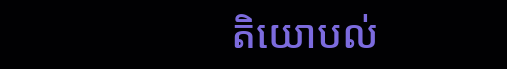តិយោបល់